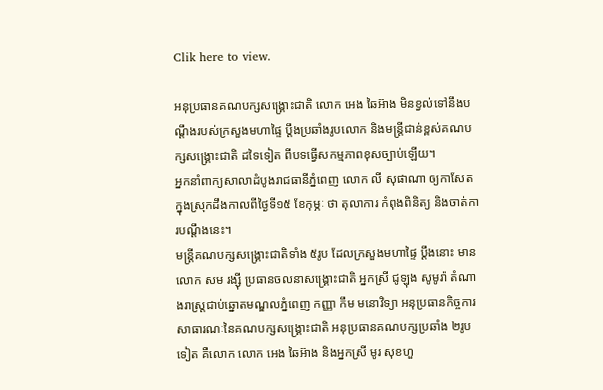Clik here to view.

អនុប្រធានគណបក្សសង្គ្រោះជាតិ លោក អេង ឆៃអ៊ាង មិនខ្វល់ទៅនឹងបណ្ដឹងរបស់ក្រសួងមហាផ្ទៃ ប្ដឹងប្រឆាំងរូបលោក និងមន្ត្រីជាន់ខ្ពស់គណបក្សសង្គ្រោះជាតិ ដទៃទៀត ពីបទធ្វើសកម្មភាពខុសច្បាប់ឡើយ។
អ្នកនាំពាក្យសាលាដំបូងរាជធានីភ្នំពេញ លោក លី សុផាណា ឲ្យកាសែតក្នុងស្រុកដឹងកាលពីថ្ងៃទី១៥ ខែកុម្ភៈ ថា តុលាការ កំពុងពិនិត្យ និងចាត់ការបណ្ដឹងនេះ។
មន្ត្រីគណបក្សសង្គ្រោះជាតិទាំង ៥រូប ដែលក្រសួងមហាផ្ទៃ ប្ដឹងនោះ មានលោក សម រង្ស៊ី ប្រធានចលនាសង្គ្រោះជាតិ អ្នកស្រី ជូឡុង សូមូរ៉ា តំណាងរាស្ត្រជាប់ឆ្នោតមណ្ឌលភ្នំពេញ កញ្ញា កឹម មនោវិទ្យា អនុប្រធានកិច្ចការសាធារណៈនៃគណបក្សសង្គ្រោះជាតិ អនុប្រធានគណបក្សប្រឆាំង ២រូបទៀត គឺលោក លោក អេង ឆៃអ៊ាង និងអ្នកស្រី មូរ សុខហួ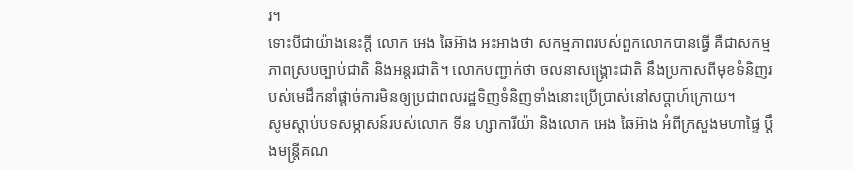រ។
ទោះបីជាយ៉ាងនេះក្ដី លោក អេង ឆៃអ៊ាង អះអាងថា សកម្មភាពរបស់ពួកលោកបានធ្វើ គឺជាសកម្មភាពស្របច្បាប់ជាតិ និងអន្តរជាតិ។ លោកបញ្ជាក់ថា ចលនាសង្គ្រោះជាតិ នឹងប្រកាសពីមុខទំនិញរបស់មេដឹកនាំផ្ដាច់ការមិនឲ្យប្រជាពលរដ្ឋទិញទំនិញទាំងនោះប្រើប្រាស់នៅសប្ដាហ៍ក្រោយ។
សូមស្ដាប់បទសម្ភាសន៍របស់លោក ទីន ហ្សាការីយ៉ា និងលោក អេង ឆៃអ៊ាង អំពីក្រសួងមហាផ្ទៃ ប្ដឹងមន្ត្រីគណ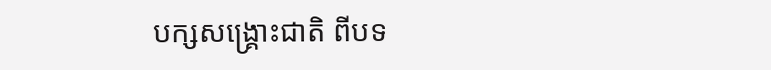បក្សសង្គ្រោះជាតិ ពីបទ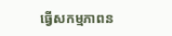ធ្វើសកម្មភាពន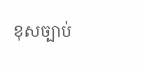ខុសច្បាប់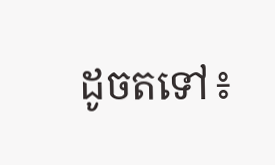ដូចតទៅ៖